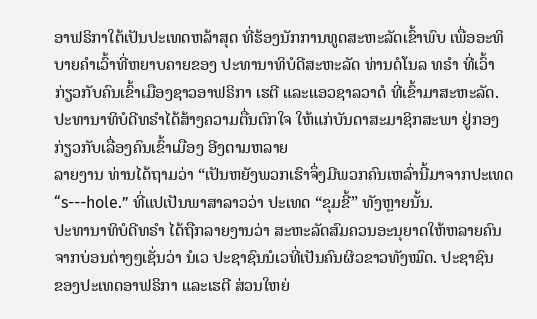ອາຟຣິກາໃຕ້ເປັນປະເທດຫລ້າສຸດ ທີ່ຮ້ອງນັກການທູດສະຫະລັດເຂົ້າພົບ ເພື່ອອະທິ
ບາຍຄຳເວົ້າທີ່ຫຍາບຄາຍຂອງ ປະທານາທິບໍດີສະຫະລັດ ທ່ານດໍໂນລ ທຣໍາ ທີ່ເວົ້າ
ກ່ຽວກັບຄົນເຂົ້າເມືອງຊາວອາຟຣິກາ ເຮຕີ ແລະແອວຊາລວາດໍ ທີ່ເຂົ້າມາສະຫະລັດ.
ປະທານາທິບໍດີທຣໍາໄດ້ສ້າງຄວາມຕື່ນຕົກໃຈ ໃຫ້ແກ່ບັນດາສະມາຊິກສະພາ ຢູ່ກອງ
ກ່ຽວກັບເລື່ອງຄົນເຂົ້າເມືອງ ອີງຕາມຫລາຍ
ລາຍງານ ທ່ານໄດ້ຖາມວ່າ “ເປັນຫຍັງພວກເຮົາຈຶ່ງມີພວກຄົນເຫລົ່ານີ້ມາຈາກປະເທດ “s---hole.” ທີ່ແປເປັນພາສາລາວວ່າ ປະເທດ “ຂຸມຂີ້” ທັງຫຼາຍນັ້ນ.
ປະທານາທິບໍດີທຣໍາ ໄດ້ຖືກລາຍງານວ່າ ສະຫະລັດສົມຄວນອະນຸຍາດໃຫ້ຫລາຍຄົນ
ຈາກບ່ອນຕ່າງໆເຊັ່ນວ່າ ນໍເວ ປະຊາຊົນນໍເວທີ່ເປັນຄົນຜິວຂາວທັງໝົດ. ປະຊາຊົນ
ຂອງປະເທດອາຟຣິກາ ແລະເຮຕີ ສ່ວນໃຫຍ່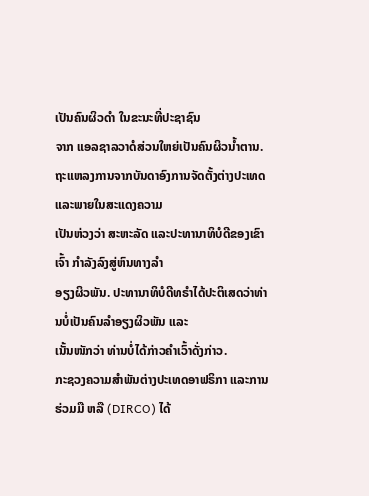ເປັນຄົນຜິວດຳ ໃນຂະນະທີ່ປະຊາຊົນ
ຈາກ ແອລຊາລວາດໍສ່ວນໃຫຍ່ເປັນຄົນຜິວນໍ້າຕານ.
ຖະແຫລງການຈາກບັນດາອົງການຈັດຕັ້ງຕ່າງປະເທດ ແລະພາຍໃນສະແດງຄວາມ
ເປັນຫ່ວງວ່າ ສະຫະລັດ ແລະປະທານາທິບໍດີຂອງເຂົາເຈົ້າ ກຳລັງລົງສູ່ຫົນທາງລຳ
ອຽງຜິວພັນ. ປະທານາທິບໍດີທຣໍາໄດ້ປະຕິເສດວ່າທ່ານບໍ່ເປັນຄົນລຳອຽງຜິວພັນ ແລະ
ເນັ້ນໜັກວ່າ ທ່ານບໍ່ໄດ້ກ່າວຄຳເວົ້າດັ່ງກ່າວ.
ກະຊວງຄວາມສຳພັນຕ່າງປະເທດອາຟຣິກາ ແລະການຮ່ວມມື ຫລື (DIRCO) ໄດ້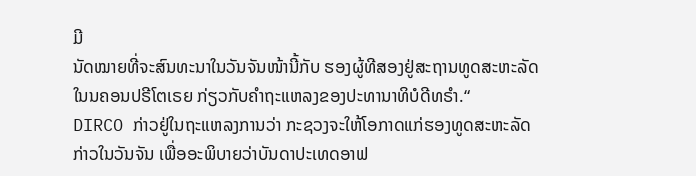ມີ
ນັດໝາຍທີ່ຈະສົນທະນາໃນວັນຈັນໜ້ານີ້ກັບ ຮອງຜູ້ທີສອງຢູ່ສະຖານທູດສະຫະລັດ
ໃນນຄອນປຣີໂຕເຣຍ ກ່ຽວກັບຄຳຖະແຫລງຂອງປະທານາທິບໍດີທຣໍາ.“
DIRCO ກ່າວຢູ່ໃນຖະແຫລງການວ່າ ກະຊວງຈະໃຫ້ໂອກາດແກ່ຮອງທູດສະຫະລັດ
ກ່າວໃນວັນຈັນ ເພື່ອອະພິບາຍວ່າບັນດາປະເທດອາຟ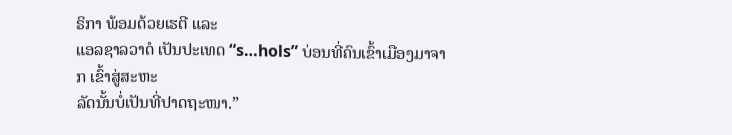ຣິກາ ພ້ອມດ້ວຍເຮຕີ ແລະ
ແອລຊາລວາດໍ ເປັນປະເທດ “s…hols” ບ່ອນທີ່ຄົນເຂົ້າເມືອງມາຈາກ ເຂົ້າສູ່ສະຫະ
ລັດນັ້ນບໍ່ເປັນທີ່ປາດຖະໜາ.”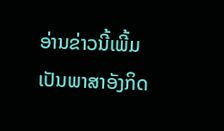ອ່ານຂ່າວນີ້ເພີ້ມເປັນພາສາອັງກິດ